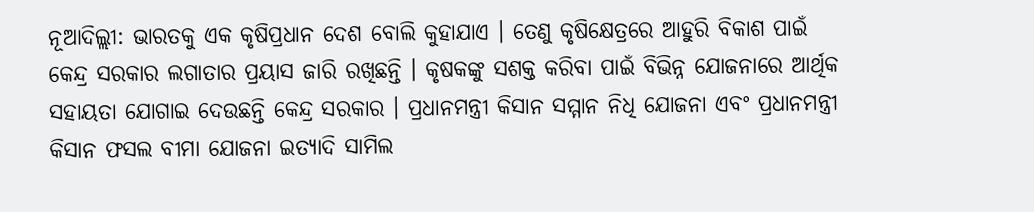ନୂଆଦିଲ୍ଲୀ: ଭାରତକୁ ଏକ କୃଷିପ୍ରଧାନ ଦେଶ ବୋଲି କୁହାଯାଏ । ତେଣୁ କୃଷିକ୍ଷେତ୍ରରେ ଆହୁରି ବିକାଶ ପାଇଁ କେନ୍ଦ୍ର ସରକାର ଲଗାତାର ପ୍ରୟାସ ଜାରି ରଖିଛନ୍ତି । କୃଷକଙ୍କୁ ସଶକ୍ତ କରିବା ପାଇଁ ବିଭିନ୍ନ ଯୋଜନାରେ ଆର୍ଥିକ ସହାୟତା ଯୋଗାଇ ଦେଉଛନ୍ତି କେନ୍ଦ୍ର ସରକାର । ପ୍ରଧାନମନ୍ତ୍ରୀ କିସାନ ସମ୍ମାନ ନିଧି ଯୋଜନା ଏବଂ ପ୍ରଧାନମନ୍ତ୍ରୀ କିସାନ ଫସଲ ବୀମା ଯୋଜନା ଇତ୍ୟାଦି ସାମିଲ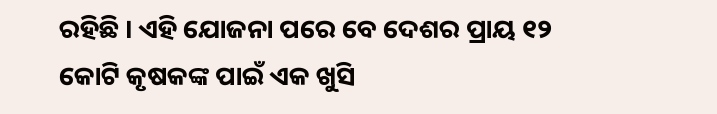ରହିଛି । ଏହି ଯୋଜନା ପରେ ବେ ଦେଶର ପ୍ରାୟ ୧୨ କୋଟି କୃଷକଙ୍କ ପାଇଁ ଏକ ଖୁସି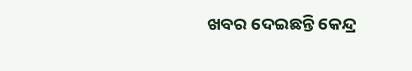ଖବର ଦେଇଛନ୍ତି କେନ୍ଦ୍ର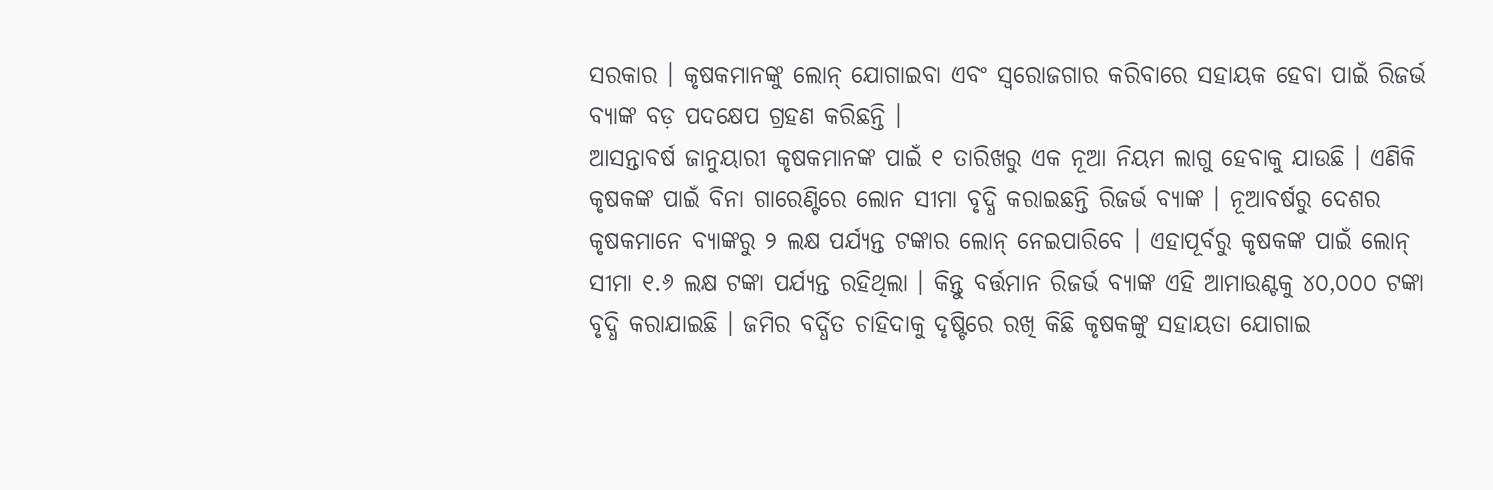ସରକାର । କୃଷକମାନଙ୍କୁ ଲୋନ୍ ଯୋଗାଇବା ଏବଂ ସ୍ୱରୋଜଗାର କରିବାରେ ସହାୟକ ହେବା ପାଇଁ ରିଜର୍ଭ ବ୍ୟାଙ୍କ ବଡ଼ ପଦକ୍ଷେପ ଗ୍ରହଣ କରିଛନ୍ତି ।
ଆସନ୍ତାବର୍ଷ ଜାନୁୟାରୀ କୃଷକମାନଙ୍କ ପାଇଁ ୧ ତାରିଖରୁ ଏକ ନୂଆ ନିୟମ ଲାଗୁ ହେବାକୁ ଯାଉଛି । ଏଣିକି କୃଷକଙ୍କ ପାଇଁ ବିନା ଗାରେଣ୍ଟିରେ ଲୋନ ସୀମା ବୃଦ୍ଧି କରାଇଛନ୍ତି ରିଜର୍ଭ ବ୍ୟାଙ୍କ । ନୂଆବର୍ଷରୁ ଦେଶର କୃଷକମାନେ ବ୍ୟାଙ୍କରୁ ୨ ଲକ୍ଷ ପର୍ଯ୍ୟନ୍ତ ଟଙ୍କାର ଲୋନ୍ ନେଇପାରିବେ । ଏହାପୂର୍ବରୁ କୃଷକଙ୍କ ପାଇଁ ଲୋନ୍ ସୀମା ୧.୬ ଲକ୍ଷ ଟଙ୍କା ପର୍ଯ୍ୟନ୍ତ ରହିଥିଲା । କିନ୍ତୁ ବର୍ତ୍ତମାନ ରିଜର୍ଭ ବ୍ୟାଙ୍କ ଏହି ଆମାଉଣ୍ଟକୁ ୪୦,୦୦୦ ଟଙ୍କା ବୃଦ୍ଧି କରାଯାଇଛି । ଜମିର ବର୍ଦ୍ଧିତ ଚାହିଦାକୁ ଦୃଷ୍ଟିରେ ରଖି କିଛି କୃଷକଙ୍କୁ ସହାୟତା ଯୋଗାଇ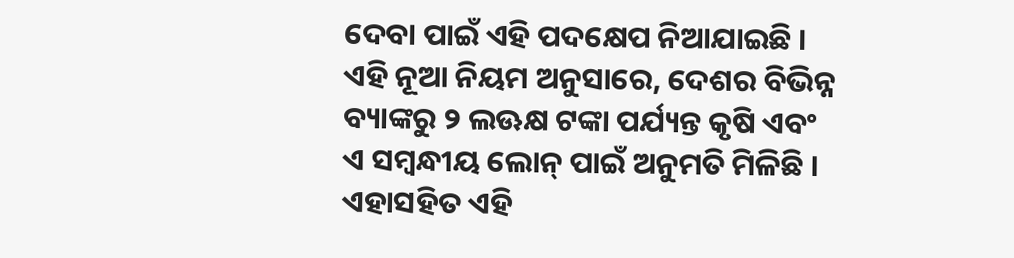ଦେବା ପାଇଁ ଏହି ପଦକ୍ଷେପ ନିଆଯାଇଛି ।
ଏହି ନୂଆ ନିୟମ ଅନୁସାରେ, ଦେଶର ବିଭିନ୍ନ ବ୍ୟାଙ୍କରୁ ୨ ଲଊକ୍ଷ ଟଙ୍କା ପର୍ଯ୍ୟନ୍ତ କୃଷି ଏବଂ ଏ ସମ୍ବନ୍ଧୀୟ ଲୋନ୍ ପାଇଁ ଅନୁମତି ମିଳିଛି । ଏହାସହିତ ଏହି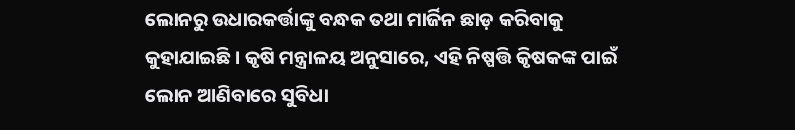ଲୋନରୁ ଉଧାରକର୍ତ୍ତାଙ୍କୁ ବନ୍ଧକ ତଥା ମାର୍ଜିନ ଛାଡ଼ କରିବାକୁ କୁହାଯାଇଛି । କୃଷି ମନ୍ତ୍ରାଳୟ ଅନୁସାରେ, ଏହି ନିଷ୍ପତ୍ତି କିୃଷକଙ୍କ ପାଇଁ ଲୋନ ଆଣିବାରେ ସୁବିଧା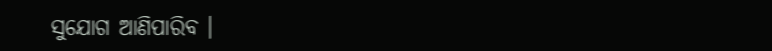ସୁଯୋଗ ଆଣିପାରିବ ।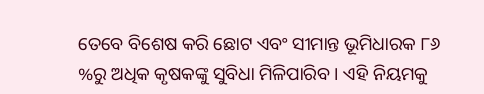ତେବେ ବିଶେଷ କରି ଛୋଟ ଏବଂ ସୀମାନ୍ତ ଭୂମିଧାରକ ୮୬ %ରୁ ଅଧିକ କୃଷକଙ୍କୁ ସୁବିଧା ମିଳିପାରିବ । ଏହି ନିୟମକୁ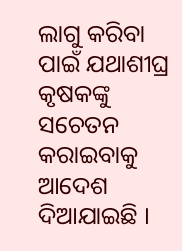ଲାଗୁ କରିବା ପାଇଁ ଯଥାଶୀଘ୍ର କୃଷକଙ୍କୁ ସଚେତନ କରାଇବାକୁ ଆଦେଶ ଦିଆଯାଇଛି ।